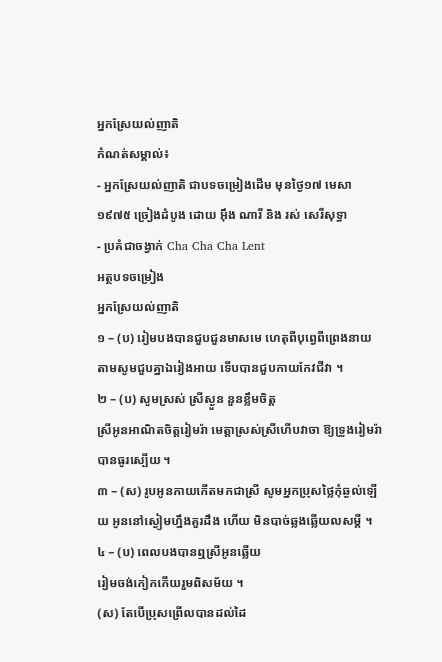អ្នកស្រែយល់ញាតិ
កំណត់សម្គាល់៖
- អ្នកស្រែយល់ញាតិ ជាបទចម្រៀងដើម មុនថ្ងៃ១៧ មេសា ១៩៧៥ ច្រៀងដំបូង ដោយ អ៊ឹង ណារី និង រស់ សេរីសុទ្ធា
- ប្រគំជាចង្វាក់ Cha Cha Cha Lent
អត្ថបទចម្រៀង
អ្នកស្រែយល់ញាតិ
១ – (ប) រៀមបងបានជួបជួនមាសមេ ហេតុពីបុព្វេពីព្រេងនាយ តាមសូមជួបគ្នាឯរៀងអាយ ទើបបានជួបកាយកែវជីវា ។
២ – (ប) សូមស្រស់ ស្រីស្ងួន នួនខ្លឹមចិត្ត
ស្រីអូនអាណិតចិត្តរៀមរ៉ា មេត្តាស្រស់ស្រីហើបវាចា ឱ្យទ្រូងរៀមរ៉ាបានធូរស្បើយ ។
៣ – (ស) រូបអូនកាយកើតមកជាស្រី សូមអ្នកប្រុសថ្លៃកុំឆ្ងល់ឡើយ អូននៅស្ងៀមហ្នឹងគួរដឹង ហើយ មិនបាច់ឆ្លងឆ្លើយលសម្ដី ។
៤ – (ប) ពេលបងបានឮស្រីអូនឆ្លើយ
រៀមចង់កៀកកើយរួមពិសម័យ ។
(ស) តែបើប្រុសព្រើលបានដល់ដៃ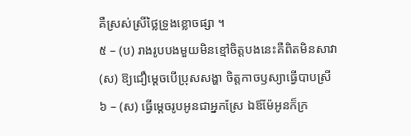គឺស្រស់ស្រីថ្លៃទ្រូងខ្លោចផ្សា ។
៥ – (ប) រាងរូបបងមួយមិនខ្មៅចិត្តបងនេះគឺពិតមិនសាវា
(ស) ឱ្យជឿម្ដេចបើប្រុសសង្ហា ចិត្តកាចឫស្យាធ្វើបាបស្រី
៦ – (ស) ធ្វើម្តេចរូបអូនជាអ្នកស្រែ ឯឪម៉ែអូនក៏ក្រ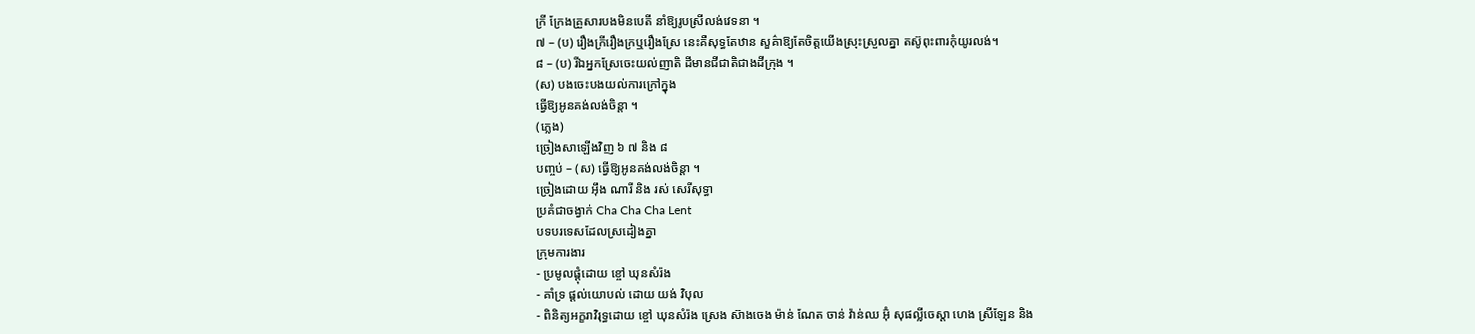ក្រី ក្រែងគ្រួសារបងមិនបេតី នាំឱ្យរូបស្រីលង់វេទនា ។
៧ – (ប) រឿងក្រីរឿងក្រឬរឿងស្រែ នេះគឺសុទ្ធតែឋាន សួគ៌ាឱ្យតែចិត្តយើងស្រុះស្រួលគ្នា តស៊ូពុះពារកុំយូរលង់។
៨ – (ប) រីឯអ្នកស្រែចេះយល់ញាតិ ដីមានជីជាតិជាងដីក្រុង ។
(ស) បងចេះបងយល់ការក្រៅក្នុង
ធ្វើឱ្យអូនគង់លង់ចិន្តា ។
(ភ្លេង)
ច្រៀងសាឡើងវិញ ៦ ៧ និង ៨
បញ្ចប់ – (ស) ធ្វើឱ្យអូនគង់លង់ចិន្តា ។
ច្រៀងដោយ អ៊ឹង ណារី និង រស់ សេរីសុទ្ធា
ប្រគំជាចង្វាក់ Cha Cha Cha Lent
បទបរទេសដែលស្រដៀងគ្នា
ក្រុមការងារ
- ប្រមូលផ្ដុំដោយ ខ្ចៅ ឃុនសំរ៉ង
- គាំទ្រ ផ្ដល់យោបល់ ដោយ យង់ វិបុល
- ពិនិត្យអក្ខរាវិរុទ្ធដោយ ខ្ចៅ ឃុនសំរ៉ង ស្រេង ស៊ាងចេង ម៉ាន់ ណែត ចាន់ វ៉ាន់ឈ អ៊ុំ សុផល្លីចេស្តា ហេង ស្រីឡែន និង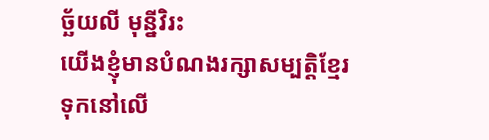ច្ឆ័យលី មុន្នីវិរះ
យើងខ្ញុំមានបំណងរក្សាសម្បត្តិខ្មែរទុកនៅលើ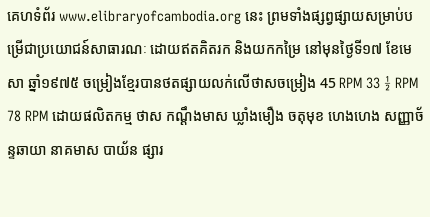គេហទំព័រ www.elibraryofcambodia.org នេះ ព្រមទាំងផ្សព្វផ្សាយសម្រាប់បម្រើជាប្រយោជន៍សាធារណៈ ដោយឥតគិតរក និងយកកម្រៃ នៅមុនថ្ងៃទី១៧ ខែមេសា ឆ្នាំ១៩៧៥ ចម្រៀងខ្មែរបានថតផ្សាយលក់លើថាសចម្រៀង 45 RPM 33 ½ RPM 78 RPM ដោយផលិតកម្ម ថាស កណ្ដឹងមាស ឃ្លាំងមឿង ចតុមុខ ហេងហេង សញ្ញាច័ន្ទឆាយា នាគមាស បាយ័ន ផ្សារ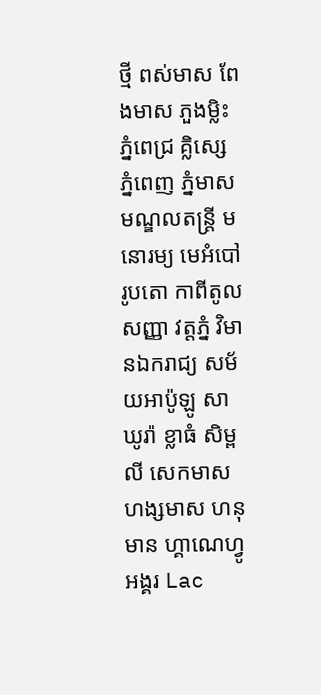ថ្មី ពស់មាស ពែងមាស ភួងម្លិះ ភ្នំពេជ្រ គ្លិស្សេ ភ្នំពេញ ភ្នំមាស មណ្ឌលតន្រ្តី មនោរម្យ មេអំបៅ រូបតោ កាពីតូល សញ្ញា វត្តភ្នំ វិមានឯករាជ្យ សម័យអាប៉ូឡូ សាឃូរ៉ា ខ្លាធំ សិម្ពលី សេកមាស ហង្សមាស ហនុមាន ហ្គាណេហ្វូ អង្គរ Lac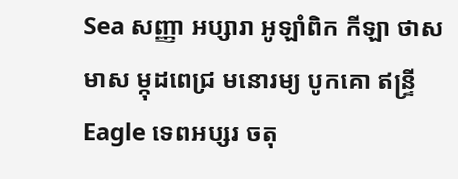Sea សញ្ញា អប្សារា អូឡាំពិក កីឡា ថាសមាស ម្កុដពេជ្រ មនោរម្យ បូកគោ ឥន្ទ្រី Eagle ទេពអប្សរ ចតុ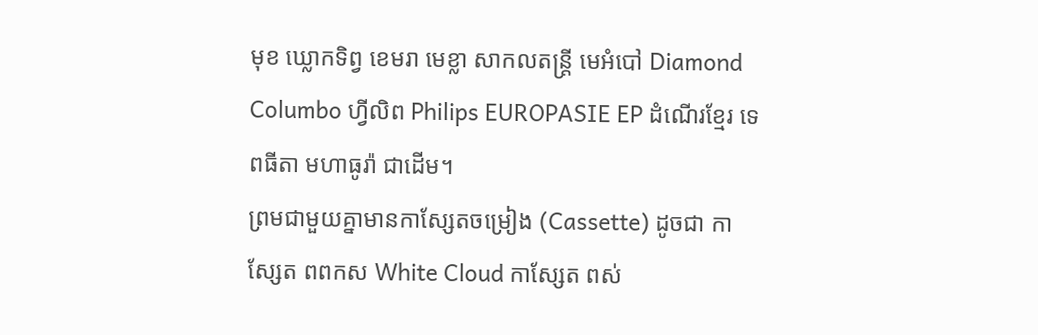មុខ ឃ្លោកទិព្វ ខេមរា មេខ្លា សាកលតន្ត្រី មេអំបៅ Diamond Columbo ហ្វីលិព Philips EUROPASIE EP ដំណើរខ្មែរ ទេពធីតា មហាធូរ៉ា ជាដើម។
ព្រមជាមួយគ្នាមានកាសែ្សតចម្រៀង (Cassette) ដូចជា កាស្សែត ពពកស White Cloud កាស្សែត ពស់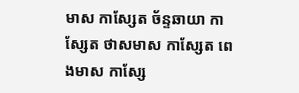មាស កាស្សែត ច័ន្ទឆាយា កាស្សែត ថាសមាស កាស្សែត ពេងមាស កាស្សែ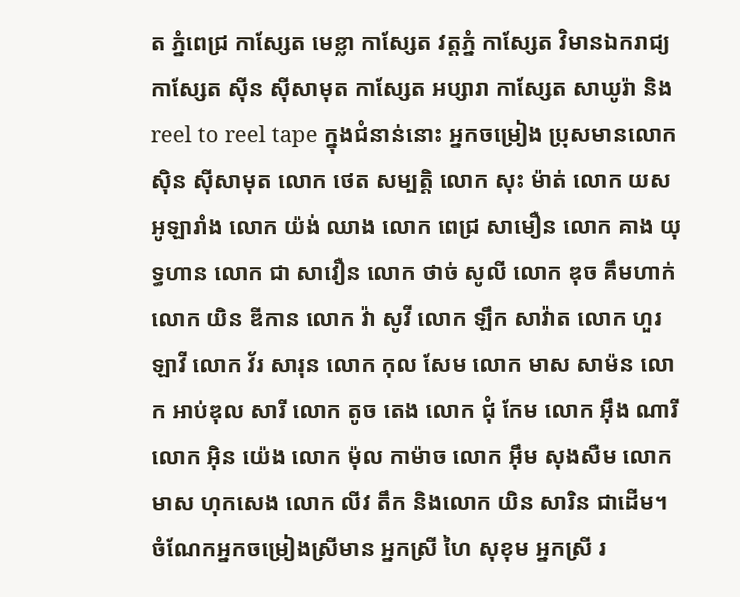ត ភ្នំពេជ្រ កាស្សែត មេខ្លា កាស្សែត វត្តភ្នំ កាស្សែត វិមានឯករាជ្យ កាស្សែត ស៊ីន ស៊ីសាមុត កាស្សែត អប្សារា កាស្សែត សាឃូរ៉ា និង reel to reel tape ក្នុងជំនាន់នោះ អ្នកចម្រៀង ប្រុសមានលោក ស៊ិន ស៊ីសាមុត លោក ថេត សម្បត្តិ លោក សុះ ម៉ាត់ លោក យស អូឡារាំង លោក យ៉ង់ ឈាង លោក ពេជ្រ សាមឿន លោក គាង យុទ្ធហាន លោក ជា សាវឿន លោក ថាច់ សូលី លោក ឌុច គឹមហាក់ លោក យិន ឌីកាន លោក វ៉ា សូវី លោក ឡឹក សាវ៉ាត លោក ហួរ ឡាវី លោក វ័រ សារុន លោក កុល សែម លោក មាស សាម៉ន លោក អាប់ឌុល សារី លោក តូច តេង លោក ជុំ កែម លោក អ៊ឹង ណារី លោក អ៊ិន យ៉េង លោក ម៉ុល កាម៉ាច លោក អ៊ឹម សុងសឺម លោក មាស ហុកសេង លោក លីវ តឹក និងលោក យិន សារិន ជាដើម។
ចំណែកអ្នកចម្រៀងស្រីមាន អ្នកស្រី ហៃ សុខុម អ្នកស្រី រ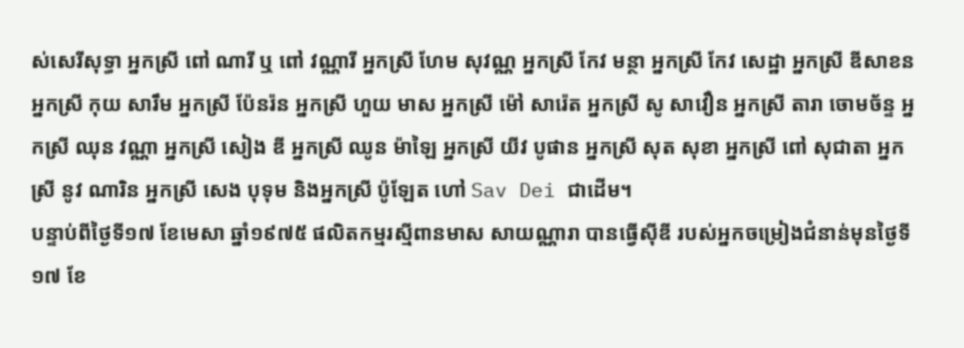ស់សេរីសុទ្ធា អ្នកស្រី ពៅ ណារី ឬ ពៅ វណ្ណារី អ្នកស្រី ហែម សុវណ្ណ អ្នកស្រី កែវ មន្ថា អ្នកស្រី កែវ សេដ្ឋា អ្នកស្រី ឌីសាខន អ្នកស្រី កុយ សារឹម អ្នកស្រី ប៉ែនរ៉ន អ្នកស្រី ហួយ មាស អ្នកស្រី ម៉ៅ សារ៉េត អ្នកស្រី សូ សាវឿន អ្នកស្រី តារា ចោមច័ន្ទ អ្នកស្រី ឈុន វណ្ណា អ្នកស្រី សៀង ឌី អ្នកស្រី ឈូន ម៉ាឡៃ អ្នកស្រី យីវ បូផាន អ្នកស្រី សុត សុខា អ្នកស្រី ពៅ សុជាតា អ្នកស្រី នូវ ណារិន អ្នកស្រី សេង បុទុម និងអ្នកស្រី ប៉ូឡែត ហៅ Sav Dei ជាដើម។
បន្ទាប់ពីថ្ងៃទី១៧ ខែមេសា ឆ្នាំ១៩៧៥ ផលិតកម្មរស្មីពានមាស សាយណ្ណារា បានធ្វើស៊ីឌី របស់អ្នកចម្រៀងជំនាន់មុនថ្ងៃទី១៧ ខែ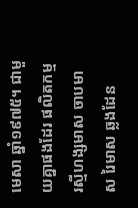មេសា ឆ្នាំ១៩៧៥។ ជាមួយគ្នាផងដែរ ផលិតកម្ម រស្មីហង្សមាស ចាបមាស រៃមាស ឆ្លងដែន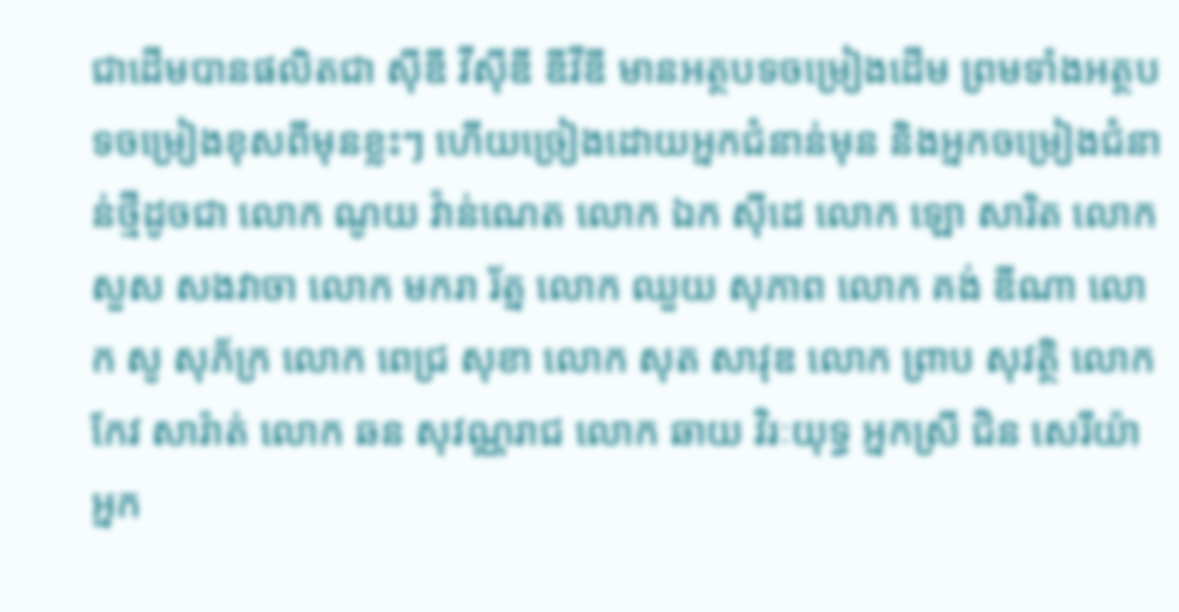ជាដើមបានផលិតជា ស៊ីឌី វីស៊ីឌី ឌីវីឌី មានអត្ថបទចម្រៀងដើម ព្រមទាំងអត្ថបទចម្រៀងខុសពីមុនខ្លះៗ ហើយច្រៀងដោយអ្នកជំនាន់មុន និងអ្នកចម្រៀងជំនាន់ថ្មីដូចជា លោក ណូយ វ៉ាន់ណេត លោក ឯក ស៊ីដេ លោក ឡោ សារិត លោក សួស សងវាចា លោក មករា រ័ត្ន លោក ឈួយ សុភាព លោក គង់ ឌីណា លោក សូ សុភ័ក្រ លោក ពេជ្រ សុខា លោក សុត សាវុឌ លោក ព្រាប សុវត្ថិ លោក កែវ សារ៉ាត់ លោក ឆន សុវណ្ណរាជ លោក ឆាយ វិរៈយុទ្ធ អ្នកស្រី ជិន សេរីយ៉ា អ្នក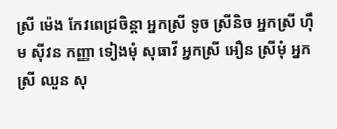ស្រី ម៉េង កែវពេជ្រចិន្តា អ្នកស្រី ទូច ស្រីនិច អ្នកស្រី ហ៊ឹម ស៊ីវន កញ្ញា ទៀងមុំ សុធាវី អ្នកស្រី អឿន ស្រីមុំ អ្នកស្រី ឈួន សុ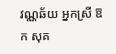វណ្ណឆ័យ អ្នកស្រី ឱក សុគ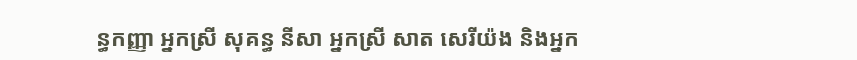ន្ធកញ្ញា អ្នកស្រី សុគន្ធ នីសា អ្នកស្រី សាត សេរីយ៉ង និងអ្នក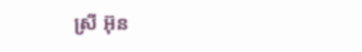ស្រី អ៊ុន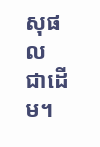សុផល ជាដើម។